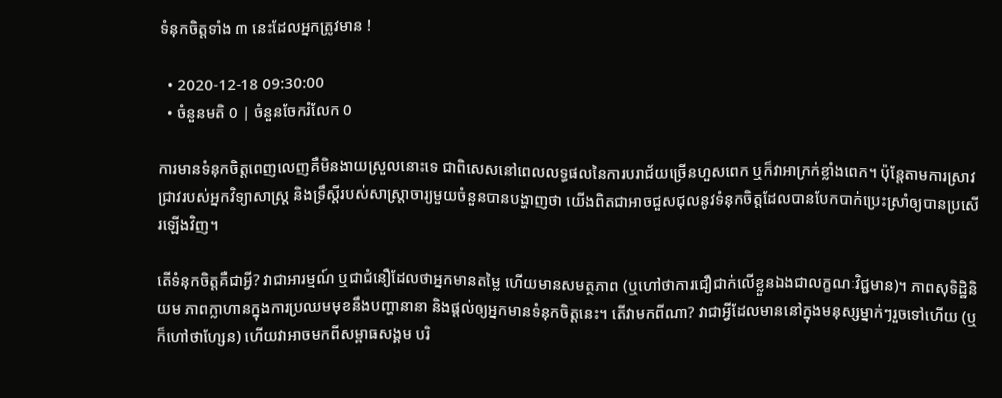ទំនុកចិត្តទាំង ៣ នេះដែលអ្នកត្រូវមាន !

  • 2020-12-18 09:30:00
  • ចំនួនមតិ 0 | ចំនួនចែករំលែក 0

ការមានទំនុកចិត្តពេញលេញគឺមិនងាយស្រួលនោះទេ ជាពិសេសនៅពេលលទ្ធផលនៃការបរាជ័យច្រើនហួសពេក ឬក៏វាអាក្រក់ខ្លាំងពេក។ ប៉ុន្តែតាមការស្រាវជ្រាវរបស់អ្នកវិទ្យាសាស្ត្រ និងទ្រឹស្ដីរបស់សាស្ត្រាចារ្យមួយចំនួនបានបង្ហាញថា យើងពិតជាអាចជួសជុលនូវទំនុកចិត្តដែលបានបែកបាក់ប្រេះស្រាំឲ្យបានប្រសើរឡើងវិញ។

តើទំនុកចិត្តគឺជាអ្វី? វាជាអារម្មណ៍ ឬជាជំនឿដែលថាអ្នកមានតម្លៃ ហើយមានសមត្ថភាព (ឬហៅថាការជឿជាក់លើខ្លួនឯងជាលក្ខណៈវិជ្ជមាន)។ ភាពសុទិដ្ឋិនិយម ភាពក្លាហានក្នុងការប្រឈមមុខនឹងបញ្ហានានា និងផ្តល់ឲ្យអ្នកមានទំនុកចិត្តនេះ។ តើវាមកពីណា? វាជាអ្វីដែលមាននៅក្នុងមនុស្សម្នាក់ៗរួចទៅហើយ (ឬក៏ហៅថាហ្សែន) ហើយវាអាចមកពីសម្ពាធសង្គម បរិ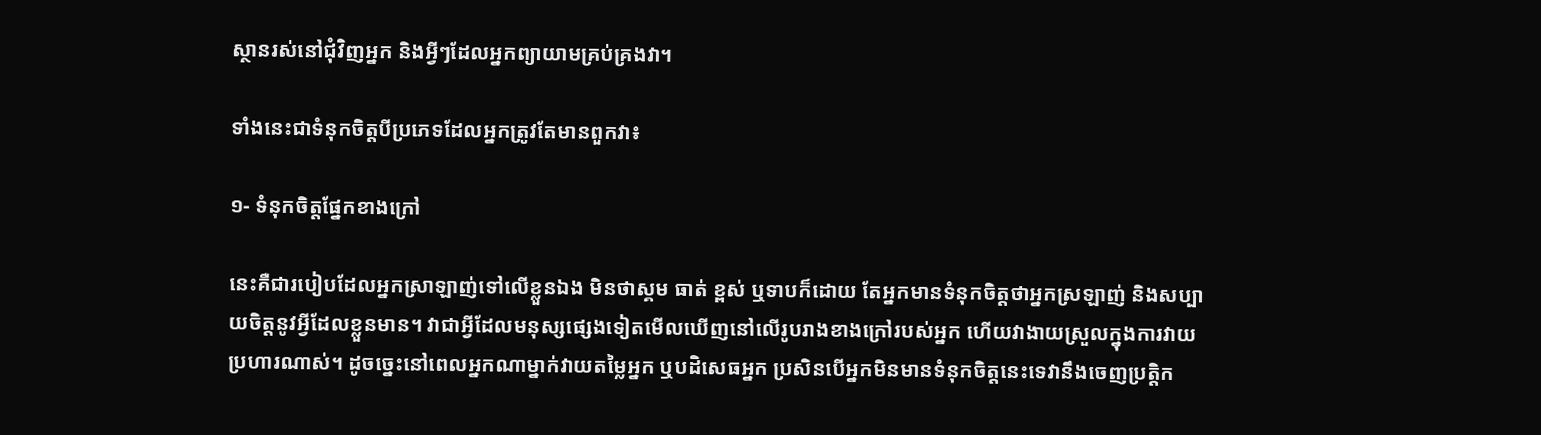ស្ថានរស់នៅជុំវិញអ្នក និងអ្វីៗដែលអ្នកព្យាយាមគ្រប់គ្រងវា។

ទាំងនេះជាទំនុកចិត្តបីប្រភេទដែលអ្នកត្រូវតែមានពួកវា៖

១- ទំនុកចិត្តផ្នែកខាងក្រៅ

នេះគឺជារបៀបដែលអ្នកស្រាឡាញ់ទៅលើខ្លួនឯង មិនថាស្គម ធាត់ ខ្ពស់ ឬទាបក៏ដោយ តែអ្នកមានទំនុកចិត្តថាអ្នកស្រឡាញ់ និងសប្បាយចិត្តនូវអ្វីដែលខ្លួនមាន។ វាជាអ្វីដែលមនុស្សផ្សេងទៀតមើលឃើញនៅលើរូបរាងខាងក្រៅរបស់អ្នក ហើយវាងាយស្រួលក្នុងការវាយប្រហារណាស់។ ដូចច្នេះនៅពេលអ្នកណាម្នាក់វាយតម្លៃអ្នក ឬបដិសេធអ្នក ប្រសិនបើអ្នកមិនមានទំនុកចិត្តនេះទេវានឹងចេញប្រត្តិក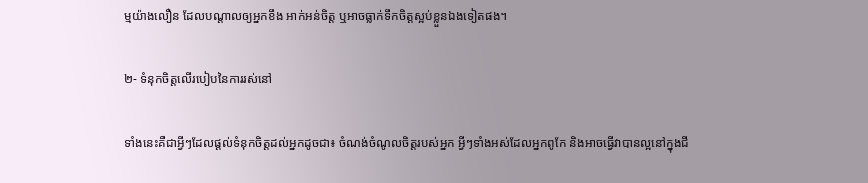ម្មយ៉ាងលឿន ដែលបណ្តាលឲ្យអ្នកខឹង អាក់អន់ចិត្ត ឬអាចធ្លាក់ទឹកចិត្តស្អប់ខ្លួនឯងទៀតផង។

២- ទំនុកចិត្តលើរបៀបនៃការរស់នៅ

ទាំងនេះគឺជាអ្វីៗដែលផ្តល់ទំនុកចិត្តដល់អ្នកដូចជា៖ ចំណង់ចំណូលចិត្តរបស់អ្នក អ្វីៗទាំងអស់ដែលអ្នកពូកែ និងអាចធ្វើវាបានល្អនៅក្នុងជី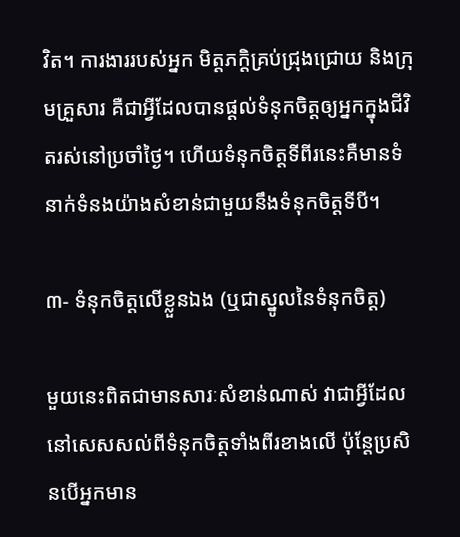វិត។ ការងាររបស់អ្នក មិត្តភក្តិគ្រប់ជ្រុងជ្រោយ និងក្រុមគ្រួសារ គឺជាអ្វីដែលបានផ្តល់ទំនុកចិត្តឲ្យអ្នកក្នុងជីវិតរស់នៅប្រចាំថ្ងៃ។ ហើយទំនុកចិត្តទីពីរនេះគឺមានទំនាក់ទំនងយ៉ាងសំខាន់ជាមួយនឹងទំនុកចិត្តទីបី។

៣- ទំនុកចិត្តលើខ្លួនឯង (ឬជាស្នូលនៃទំនុកចិត្ត)

មួយនេះពិតជាមានសារៈសំខាន់ណាស់ វាជាអ្វីដែលនៅសេសសល់ពីទំនុកចិត្តទាំងពីរខាងលើ ប៉ុន្តែប្រសិនបើអ្នកមាន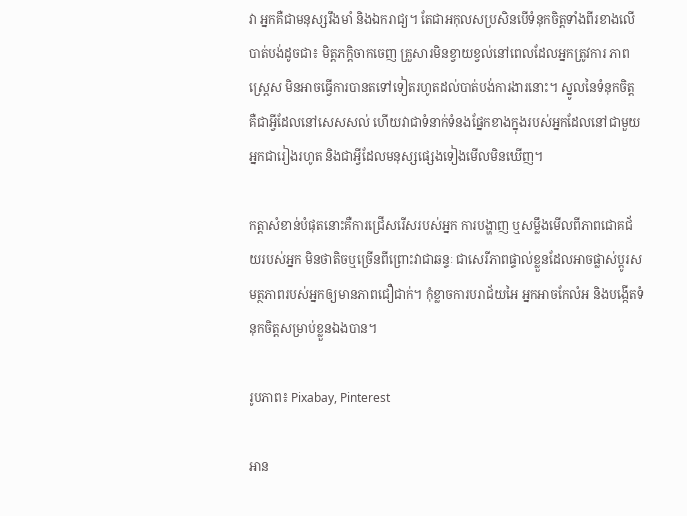វា អ្នកគឺជាមនុស្សរឹងមាំ និងឯករាជ្យ។ តែជាអកុលសប្រសិនបើទំនុកចិត្តទាំងពីរខាងលើបាត់បង់ដូចជា៖ មិត្តភក្តិចាកចេញ គ្រួសារមិនខ្វាយខ្វល់នៅពេលដែលអ្នកត្រូវការ ភាពស្ត្រេស មិនអាចធ្វើការបានតទៅទៀតរហូតដល់បាត់បង់ការងារនោះ។ ស្នូលនៃទំនុកចិត្ត គឺជាអ្វីដែលនៅសេសសល់ ហើយវាជាទំនាក់ទំនងផ្នែកខាងក្នុងរបស់អ្នកដែលនៅជាមួយអ្នកជារៀងរហូត និងជាអ្វីដែលមនុស្សផ្សេងទៀងមើលមិនឃើញ។

កត្តាសំខាន់បំផុតនោះគឺការជ្រើសរើសរបស់អ្នក ការបង្ហាញ ឬសម្លឹងមើលពីភាពជោគជ័យរបស់អ្នក មិនថាតិចឬច្រើនពីព្រោះវាជាឆន្ទៈ ជាសេរីភាពផ្ទាល់ខ្លួនដែលអាចផ្លាស់ប្តូរសមត្ថភាពរបស់អ្នកឲ្យមានភាពជឿជាក់។ កុំខ្លាចការបរាជ័យអៃ អ្នកអាចកែលំអ និងបង្កើតទំនុកចិត្តសម្រាប់ខ្លួនឯងបាន។

រូបភាព៖ Pixabay, Pinterest

អាន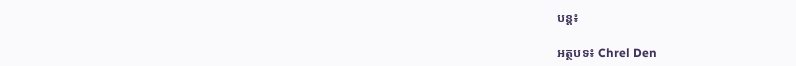បន្ត៖

អត្ថបទ៖ Chrel Den